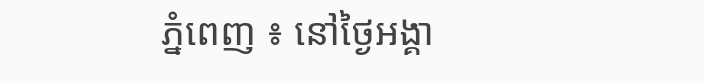ភ្នំពេញ ៖ នៅថ្ងៃអង្គា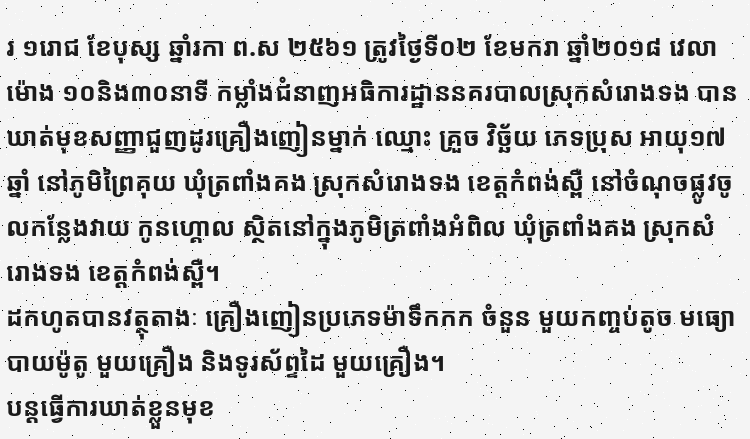រ ១រោជ ខែបុស្ស ឆ្នាំរកា ព.ស ២៥៦១ ត្រូវថ្ងៃទី០២ ខែមករា ឆ្នាំ២០១៨ វេលាម៉ោង ១០និង៣០នាទី កម្លាំងជំនាញអធិការដ្ឋាននគរបាលស្រុកសំរោងទង បានឃាត់មុខសញ្ញាជួញដូរគ្រឿងញៀនម្នាក់ ឈ្មោះ គ្រួច វិច្ឆ័យ ភេទប្រុស អាយុ១៧ឆ្នាំ នៅភូមិព្រៃគុយ ឃុំត្រពាំងគង ស្រុកសំរោងទង ខេត្តកំពង់ស្ពឺ នៅចំណុចផ្លូវចូលកន្លែងវាយ កូនហ្គោល ស្ថិតនៅក្នុងភូមិត្រពាំងអំពិល ឃុំត្រពាំងគង ស្រុកសំរោងទង ខេត្តកំពង់ស្ពឺ។
ដកហូតបានវត្ថុតាងៈ គ្រឿងញៀនប្រភេទម៉ាទឹកកក ចំនួន មួយកញ្ចប់តូច មធ្យោបាយម៉ូតូ មួយគ្រឿង និងទូរស័ព្ទដៃ មួយគ្រឿង។
បន្តធ្វើការឃាត់ខ្លួនមុខ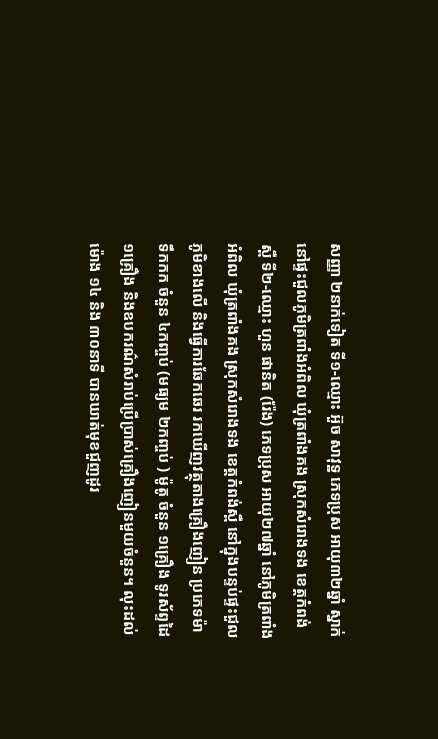សញ្ញា ២នាក់ទៀត ទី១-ឈ្មោះ អ៊ួច សាវុទ្ឋ ភេទប្រុស អាយុ៣២ឆ្នាំ ស្នាក់នៅផ្ទះជួលភូមិត្រពាំងអំពិល ឃុំត្រពាំងគង ស្រុកសំរោងទង ខេត្តកំពង់ស្ពឺ ទី២-ឈ្មោះ ហួន ផានិត (រ៉ែង) ភេទប្រុស អាយុ២៧ឆ្នាំ នៅភូមិត្រពាំងអំពិល ឃុំត្រពាំងគង ស្រុកសំរោងទង ខេត្តកំពង់ស្ពឺ នៅក្នុងបន្ទប់ផ្ទះជួលភូមិខាងលើ និងធ្វើការឆែកឆេរ រកឃើញវត្ថុតាងគ្រឿងញៀន ប្រភេទម៉ាទឹកកក ចំនួន ៤កញ្ចប់ (មធ្យម ២កញ្ចប់ ) ម៉ូតូ ចំនួន ១គ្រឿង ទូរស័ព្ទដៃ ១គ្រឿង និងឧបករណ៌សំរាប់ប្រើប្រាស់គ្រឿងញៀនមួយចំនួន។ លុះដល់ម៉ោង ១៤ និង ៣០នាទី បានឃាត់មុខជួញដូរ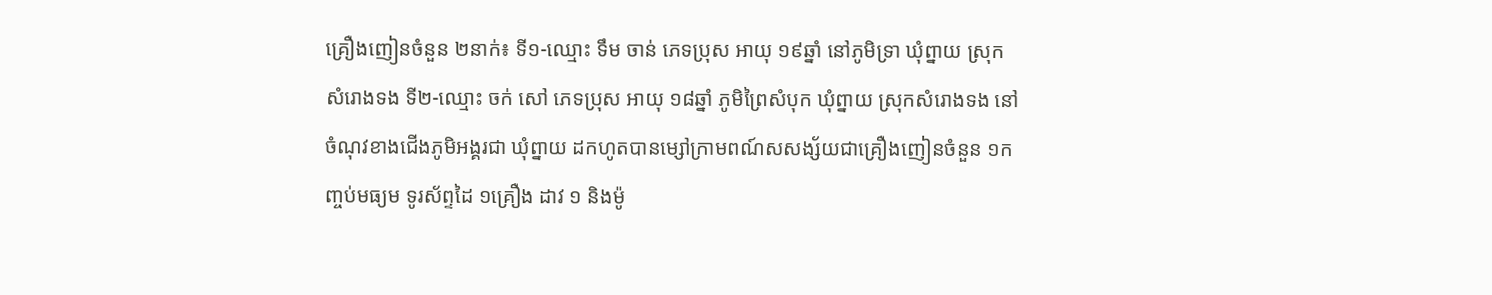គ្រឿងញៀនចំនួន ២នាក់៖ ទី១-ឈ្មោះ ទឹម ចាន់ ភេទប្រុស អាយុ ១៩ឆ្នាំ នៅភូមិទ្រា ឃុំព្នាយ ស្រុកសំរោងទង ទី២-ឈ្មោះ ចក់ សៅ ភេទប្រុស អាយុ ១៨ឆ្នាំ ភូមិព្រៃសំបុក ឃុំព្នាយ ស្រុកសំរោងទង នៅចំណុវខាងជើងភូមិអង្គរជា ឃុំព្នាយ ដកហូតបានម្សៅក្រាមពណ៍សសង្ស័យជាគ្រឿងញៀនចំនួន ១កញ្ចប់មធ្យម ទូរស័ព្ទដៃ ១គ្រឿង ដាវ ១ និងម៉ូ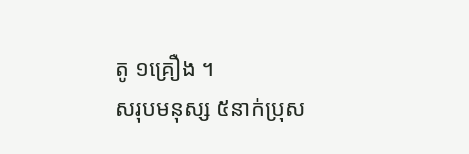តូ ១គ្រឿង ។
សរុបមនុស្ស ៥នាក់ប្រុស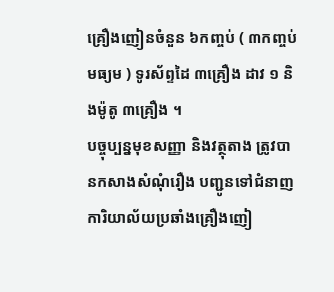គ្រឿងញៀនចំនួន ៦កញ្ចប់ ( ៣កញ្ចប់មធ្យម ) ទូរស័ព្ទដៃ ៣គ្រឿង ដាវ ១ និងម៉ូតូ ៣គ្រឿង ។
បច្ចុប្បន្នមុខសញ្ញា និងវត្ថុតាង ត្រូវបានកសាងសំណុំរឿង បញ្ជូនទៅជំនាញការិយាល័យប្រឆាំងគ្រឿងញៀ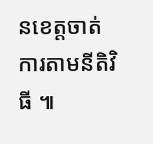នខេត្តចាត់ការតាមនីតិវិធី ៕